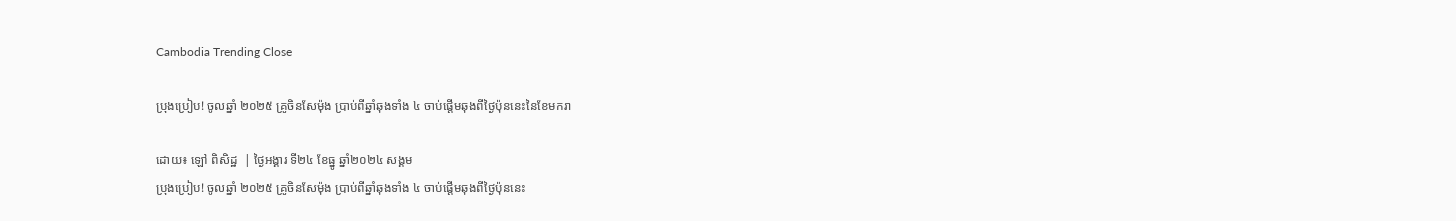Cambodia Trending Close

ប្រុងប្រៀប! ចូលឆ្នាំ ២០២៥ គ្រូចិនសែម៉ុង ប្រាប់ពីឆ្នាំឆុងទាំង ៤ ចាប់ផ្ដើមឆុងពីថ្ងៃប៉ុននេះនៃខែមករា

ដោយ៖ ឡៅ ពិសិដ្ឋ  | ថ្ងៃអង្គារ ទី២៤ ខែធ្នូ ឆ្នាំ២០២៤ សង្គម
ប្រុងប្រៀប! ចូលឆ្នាំ ២០២៥ គ្រូចិនសែម៉ុង ប្រាប់ពីឆ្នាំឆុងទាំង ៤ ចាប់ផ្ដើមឆុងពីថ្ងៃប៉ុននេះ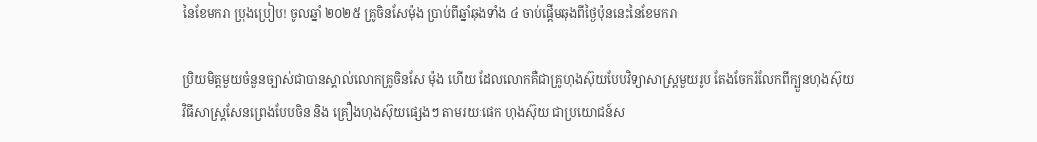នៃខែមករា ប្រុងប្រៀប! ចូលឆ្នាំ ២០២៥ គ្រូចិនសែម៉ុង ប្រាប់ពីឆ្នាំឆុងទាំង ៤ ចាប់ផ្ដើមឆុងពីថ្ងៃប៉ុននេះនៃខែមករា

ប្រិយមិត្តមួយចំនួនច្បាស់ជាបានស្គាល់លោកគ្រូចិនសែ ម៉ុង ហើយ ដែលលោកគឺជាគ្រូហុងស៊ុយបែបវិទ្យាសាស្ត្រមួយរូប តែងចែករំលែកពីក្បួនហុងស៊ុយ វិធីសាស្រ្ដសែនព្រេងបែបចិន និង គ្រឿងហុងស៊ុយផ្សេងៗ តាមរយៈផេក ហុងស៊ុយ ជាប្រយោជន៍ស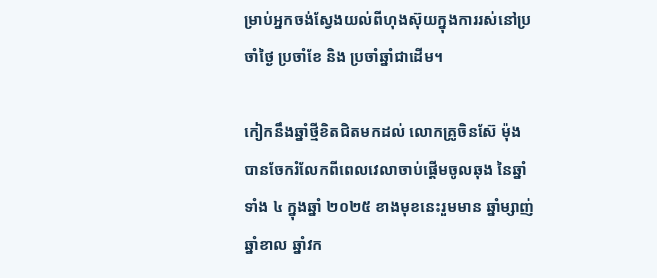ម្រាប់អ្នកចង់ស្វែងយល់ពីហុងស៊ុយក្នុងការរស់នៅប្រចាំថ្ងៃ ប្រចាំខែ និង ប្រចាំឆ្នាំជាដើម។

កៀកនឹងឆ្នាំថ្មីខិតជិតមកដល់ លោកគ្រូចិនស៊ែ ម៉ុង បានចែករំលែកពីពេលវេលាចាប់ផ្ដើមចូលឆុង នៃឆ្នាំទាំង ៤ ក្នុងឆ្នាំ ២០២៥ ខាងមុខនេះរួមមាន ឆ្នាំម្សាញ់ ឆ្នាំខាល ឆ្នាំវក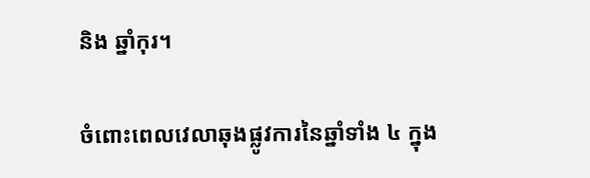និង ឆ្នាំកុរ។

ចំពោះពេលវេលាឆុងផ្លូវការនៃឆ្នាំទាំង ៤ ក្នុង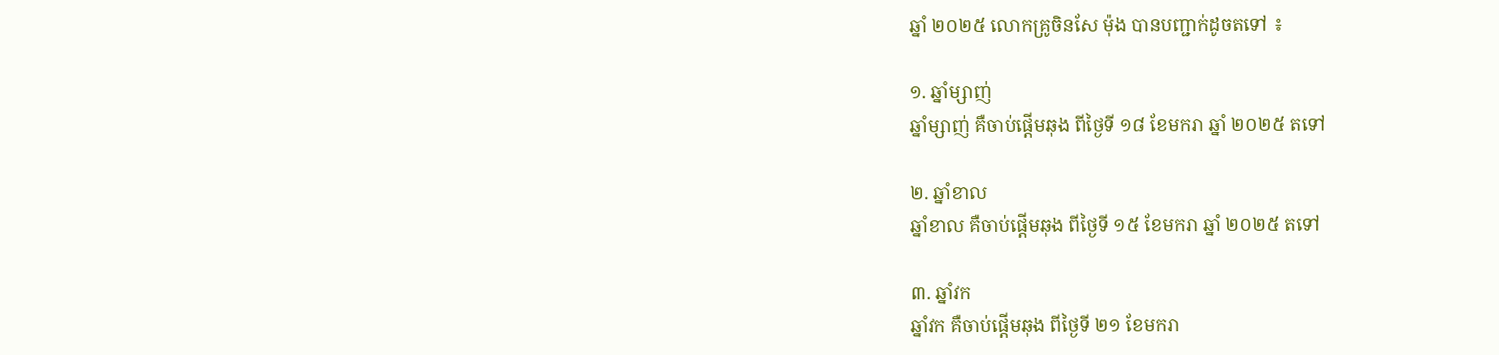ឆ្នាំ ២០២៥ លោកគ្រូចិនសែ ម៉ុង បានបញ្ជាក់ដូចតទៅ ៖

១. ឆ្នាំម្សាញ់
ឆ្នាំម្សាញ់ គឺចាប់ផ្ដើមឆុង ពីថ្ងៃទី ១៨ ខែមករា ឆ្នាំ ២០២៥ តទៅ

២. ឆ្នាំខាល
ឆ្នាំខាល គឺចាប់ផ្តើមឆុង ពីថ្ងៃទី ១៥ ខែមករា ឆ្នាំ ២០២៥ តទៅ

៣. ឆ្នាំវក
ឆ្នាំវក គឺចាប់ផ្ដើមឆុង ពីថ្ងៃទី ២១ ខែមករា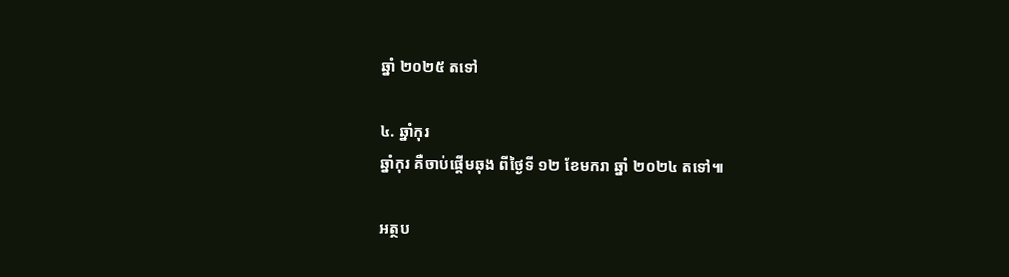ឆ្នាំ ២០២៥ តទៅ

៤. ឆ្នាំកុរ
ឆ្នាំកុរ គឺចាប់ផ្ដើមឆុង ពីថ្ងៃទី ១២ ខែមករា ឆ្នាំ ២០២៤ តទៅ៕

អត្ថប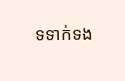ទទាក់ទង